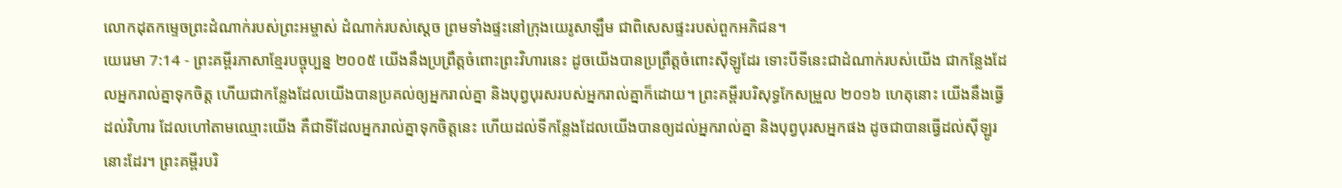លោកដុតកម្ទេចព្រះដំណាក់របស់ព្រះអម្ចាស់ ដំណាក់របស់ស្ដេច ព្រមទាំងផ្ទះនៅក្រុងយេរូសាឡឹម ជាពិសេសផ្ទះរបស់ពួកអភិជន។
យេរេមា 7:14 - ព្រះគម្ពីរភាសាខ្មែរបច្ចុប្បន្ន ២០០៥ យើងនឹងប្រព្រឹត្តចំពោះព្រះវិហារនេះ ដូចយើងបានប្រព្រឹត្តចំពោះស៊ីឡូដែរ ទោះបីទីនេះជាដំណាក់របស់យើង ជាកន្លែងដែលអ្នករាល់គ្នាទុកចិត្ត ហើយជាកន្លែងដែលយើងបានប្រគល់ឲ្យអ្នករាល់គ្នា និងបុព្វបុរសរបស់អ្នករាល់គ្នាក៏ដោយ។ ព្រះគម្ពីរបរិសុទ្ធកែសម្រួល ២០១៦ ហេតុនោះ យើងនឹងធ្វើដល់វិហារ ដែលហៅតាមឈ្មោះយើង គឺជាទីដែលអ្នករាល់គ្នាទុកចិត្តនេះ ហើយដល់ទីកន្លែងដែលយើងបានឲ្យដល់អ្នករាល់គ្នា និងបុព្វបុរសអ្នកផង ដូចជាបានធ្វើដល់ស៊ីឡូរនោះដែរ។ ព្រះគម្ពីរបរិ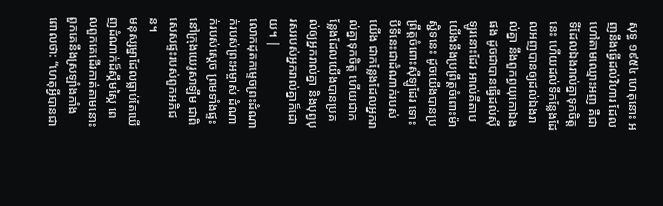សុទ្ធ ១៩៥៤ ហេតុនោះ អញនឹងធ្វើដល់វិហារ ដែលហៅតាមឈ្មោះអញ គឺជាទីដែលឯងរាល់គ្នាទុកចិត្តនេះ ហើយដល់ទីកន្លែងដែលអញបានឲ្យដល់ឯងរាល់គ្នា នឹងពួកព្ធយុកោឯងផង ដូចជាបានធ្វើដល់ស៊ីឡូរនោះដែរ អាល់គីតាប យើងនឹងប្រព្រឹត្តចំពោះម៉ាស្ជិទនេះ ដូចយើងបានប្រព្រឹត្តចំពោះស៊ីឡូដែរ ទោះបីទីនេះជាដំណាក់របស់យើង ជាកន្លែងដែលអ្នករាល់គ្នាទុកចិត្ត ហើយជាកន្លែងដែលយើងបានប្រគល់ឲ្យអ្នករាល់គ្នា និងបុព្វបុរសរបស់អ្នករាល់គ្នាក៏ដោយ។ |
លោកដុតកម្ទេចព្រះដំណាក់របស់ព្រះអម្ចាស់ ដំណាក់របស់ស្ដេច ព្រមទាំងផ្ទះនៅក្រុងយេរូសាឡឹម ជាពិសេសផ្ទះរបស់ពួកអភិជន។
មនុស្សម្នាដែលធ្លាប់តែឃើញដំណាក់ដ៏ស្កឹមស្កៃ ពេលពួកគេដើរកាត់តាមនោះ ពួកគេនឹងស្រឡាំងកាំង ពោលថា: “ហេតុអ្វីបានជា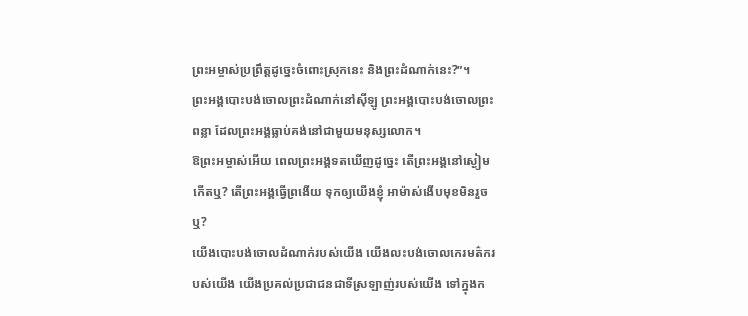ព្រះអម្ចាស់ប្រព្រឹត្តដូច្នេះចំពោះស្រុកនេះ និងព្រះដំណាក់នេះ?”។
ព្រះអង្គបោះបង់ចោលព្រះដំណាក់នៅស៊ីឡូ ព្រះអង្គបោះបង់ចោលព្រះពន្លា ដែលព្រះអង្គធ្លាប់គង់នៅជាមួយមនុស្សលោក។
ឱព្រះអម្ចាស់អើយ ពេលព្រះអង្គទតឃើញដូច្នេះ តើព្រះអង្គនៅស្ងៀមកើតឬ? តើព្រះអង្គធ្វើព្រងើយ ទុកឲ្យយើងខ្ញុំ អាម៉ាស់ងើបមុខមិនរួចឬ?
យើងបោះបង់ចោលដំណាក់របស់យើង យើងលះបង់ចោលកេរមត៌ករបស់យើង យើងប្រគល់ប្រជាជនជាទីស្រឡាញ់របស់យើង ទៅក្នុងក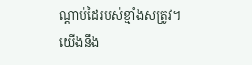ណ្ដាប់ដៃរបស់ខ្មាំងសត្រូវ។
យើងនឹង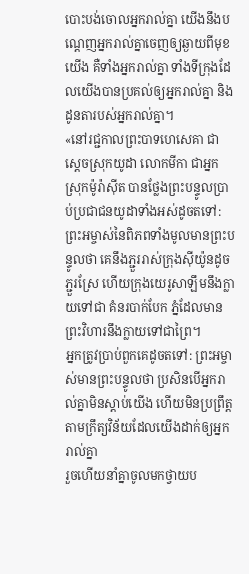បោះបង់ចោលអ្នករាល់គ្នា យើងនឹងបណ្តេញអ្នករាល់គ្នាចេញឲ្យឆ្ងាយពីមុខយើង គឺទាំងអ្នករាល់គ្នា ទាំងទីក្រុងដែលយើងបានប្រគល់ឲ្យអ្នករាល់គ្នា និងដូនតារបស់អ្នករាល់គ្នា។
«នៅរជ្ជកាលព្រះបាទហេសេគា ជាស្ដេចស្រុកយូដា លោកមីកា ជាអ្នកស្រុកម៉ូរ៉ាស៊ីត បានថ្លែងព្រះបន្ទូលប្រាប់ប្រជាជនយូដាទាំងអស់ដូចតទៅ: ព្រះអម្ចាស់នៃពិភពទាំងមូលមានព្រះបន្ទូលថា គេនឹងភ្ជួររាស់ក្រុងស៊ីយ៉ូនដូចភ្ជួរស្រែ ហើយក្រុងយេរូសាឡឹមនឹងក្លាយទៅជា គំនរបាក់បែក ភ្នំដែលមានព្រះវិហារនឹងក្លាយទៅជាព្រៃ។
អ្នកត្រូវប្រាប់ពួកគេដូចតទៅ: ព្រះអម្ចាស់មានព្រះបន្ទូលថា ប្រសិនបើអ្នករាល់គ្នាមិនស្ដាប់យើង ហើយមិនប្រព្រឹត្តតាមក្រឹត្យវិន័យដែលយើងដាក់ឲ្យអ្នករាល់គ្នា
រួចហើយនាំគ្នាចូលមកថ្វាយប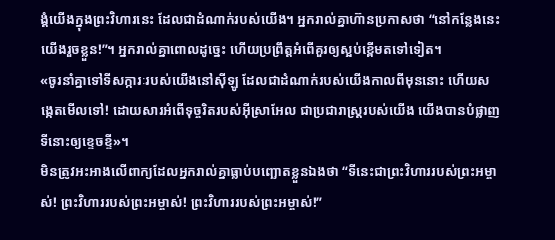ង្គំយើងក្នុងព្រះវិហារនេះ ដែលជាដំណាក់របស់យើង។ អ្នករាល់គ្នាហ៊ានប្រកាសថា “នៅកន្លែងនេះ យើងរួចខ្លួន!”។ អ្នករាល់គ្នាពោលដូច្នេះ ហើយប្រព្រឹត្តអំពើគួរឲ្យស្អប់ខ្ពើមតទៅទៀត។
«ចូរនាំគ្នាទៅទីសក្ការៈរបស់យើងនៅស៊ីឡូ ដែលជាដំណាក់របស់យើងកាលពីមុននោះ ហើយសង្កេតមើលទៅ! ដោយសារអំពើទុច្ចរិតរបស់អ៊ីស្រាអែល ជាប្រជារាស្ត្ររបស់យើង យើងបានបំផ្លាញទីនោះឲ្យខ្ទេចខ្ទី»។
មិនត្រូវអះអាងលើពាក្យដែលអ្នករាល់គ្នាធ្លាប់បញ្ឆោតខ្លួនឯងថា “ទីនេះជាព្រះវិហាររបស់ព្រះអម្ចាស់! ព្រះវិហាររបស់ព្រះអម្ចាស់! ព្រះវិហាររបស់ព្រះអម្ចាស់!”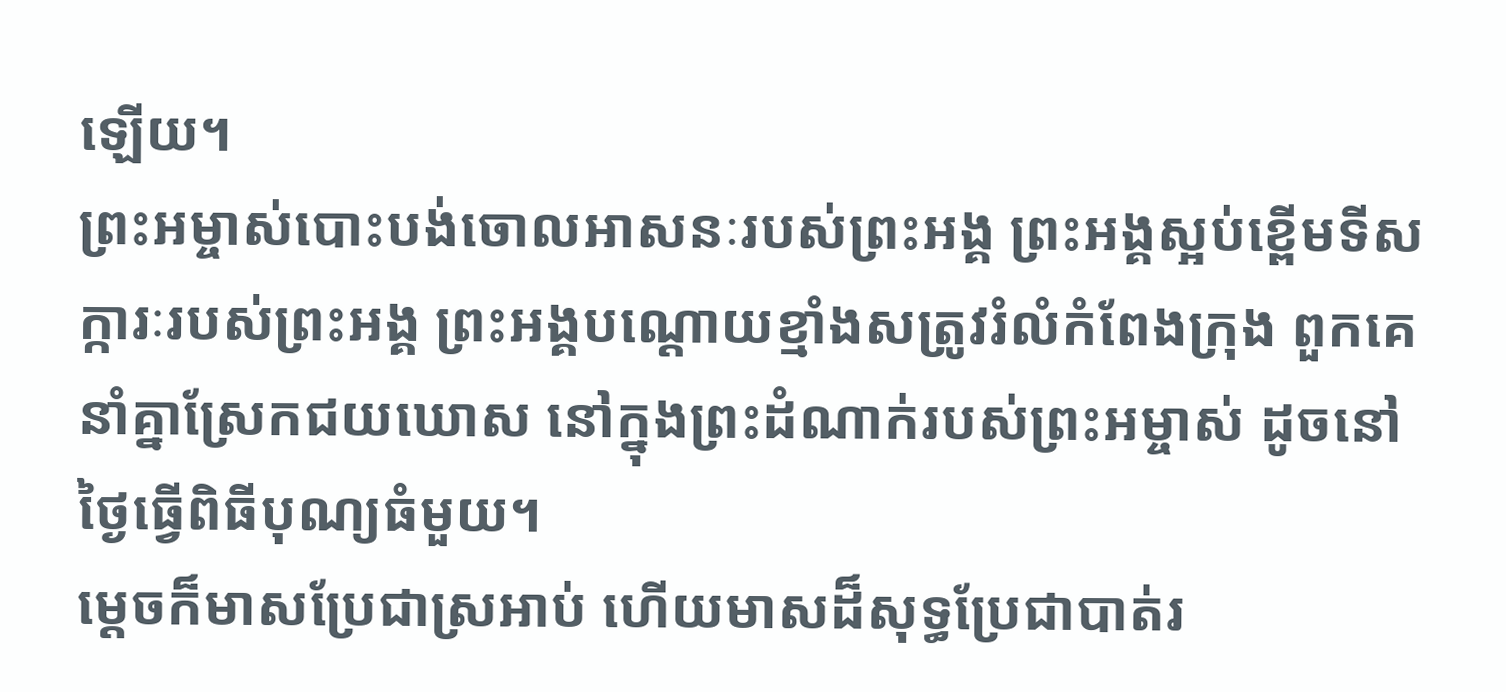ឡើយ។
ព្រះអម្ចាស់បោះបង់ចោលអាសនៈរបស់ព្រះអង្គ ព្រះអង្គស្អប់ខ្ពើមទីសក្ការៈរបស់ព្រះអង្គ ព្រះអង្គបណ្ដោយខ្មាំងសត្រូវរំលំកំពែងក្រុង ពួកគេនាំគ្នាស្រែកជយឃោស នៅក្នុងព្រះដំណាក់របស់ព្រះអម្ចាស់ ដូចនៅថ្ងៃធ្វើពិធីបុណ្យធំមួយ។
ម្ដេចក៏មាសប្រែជាស្រអាប់ ហើយមាសដ៏សុទ្ធប្រែជាបាត់រ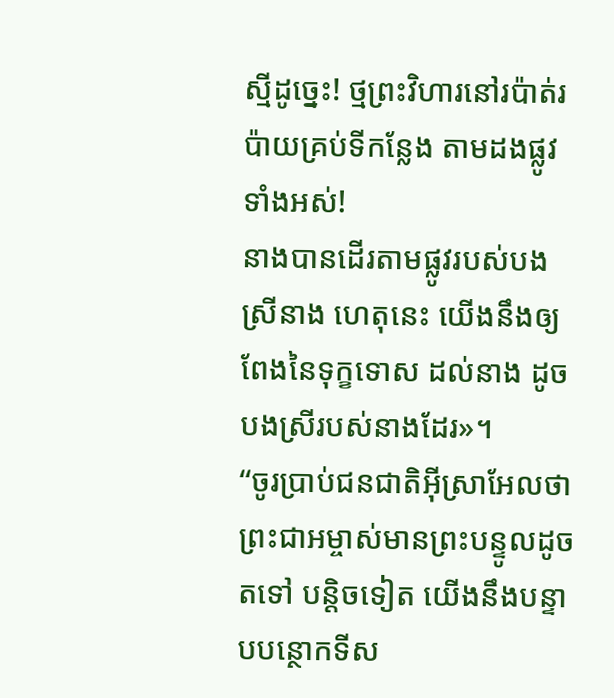ស្មីដូច្នេះ! ថ្មព្រះវិហារនៅរប៉ាត់រប៉ាយគ្រប់ទីកន្លែង តាមដងផ្លូវទាំងអស់!
នាងបានដើរតាមផ្លូវរបស់បងស្រីនាង ហេតុនេះ យើងនឹងឲ្យពែងនៃទុក្ខទោស ដល់នាង ដូចបងស្រីរបស់នាងដែរ»។
“ចូរប្រាប់ជនជាតិអ៊ីស្រាអែលថា ព្រះជាអម្ចាស់មានព្រះបន្ទូលដូចតទៅ បន្តិចទៀត យើងនឹងបន្ទាបបន្ថោកទីស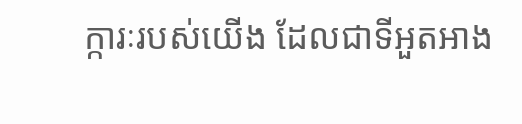ក្ការៈរបស់យើង ដែលជាទីអួតអាង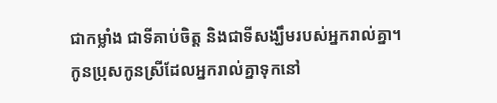ជាកម្លាំង ជាទីគាប់ចិត្ត និងជាទីសង្ឃឹមរបស់អ្នករាល់គ្នា។ កូនប្រុសកូនស្រីដែលអ្នករាល់គ្នាទុកនៅ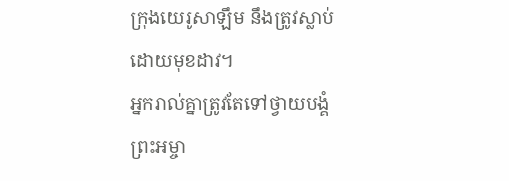ក្រុងយេរូសាឡឹម នឹងត្រូវស្លាប់ដោយមុខដាវ។
អ្នករាល់គ្នាត្រូវតែទៅថ្វាយបង្គំព្រះអម្ចា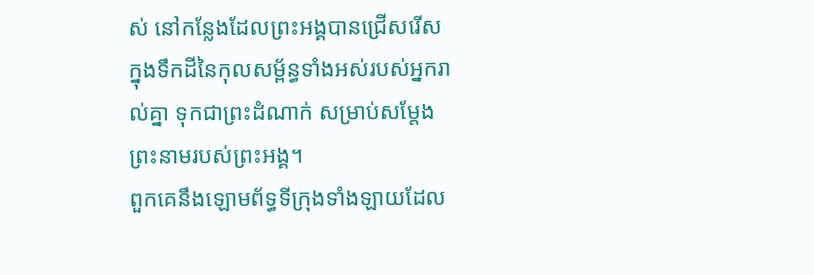ស់ នៅកន្លែងដែលព្រះអង្គបានជ្រើសរើស ក្នុងទឹកដីនៃកុលសម្ព័ន្ធទាំងអស់របស់អ្នករាល់គ្នា ទុកជាព្រះដំណាក់ សម្រាប់សម្តែងព្រះនាមរបស់ព្រះអង្គ។
ពួកគេនឹងឡោមព័ទ្ធទីក្រុងទាំងឡាយដែល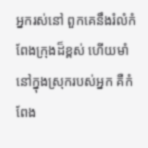អ្នករស់នៅ ពួកគេនឹងរំលំកំពែងក្រុងដ៏ខ្ពស់ ហើយមាំនៅក្នុងស្រុករបស់អ្នក គឺកំពែង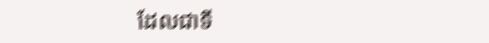ដែលជាទី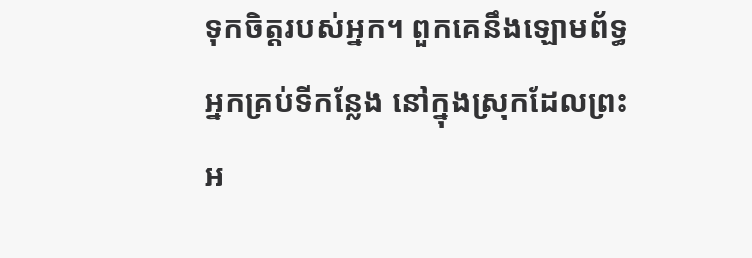ទុកចិត្តរបស់អ្នក។ ពួកគេនឹងឡោមព័ទ្ធអ្នកគ្រប់ទីកន្លែង នៅក្នុងស្រុកដែលព្រះអ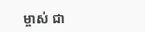ម្ចាស់ ជា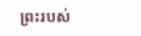ព្រះរបស់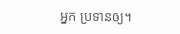អ្នក ប្រទានឲ្យ។